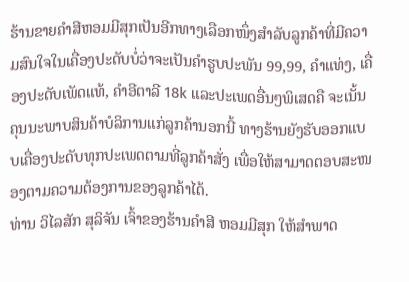ຮ້ານຂາຍຄຳສີຫອມມີສຸກເປັນອີກທາງເລືອກໜຶ່ງສຳລັບລູກຄ້າທີ່ມີຄວາມສົນໃຈໃນເຄື່ອງປະດັບບໍ່ວ່າຈະເປັນຄຳຮູບປະພັນ 99,99, ຄຳແທ່ງ, ເຄື່ອງປະດັບເພັດແທ້, ຄຳອີຕາລີ 18k ແລະປະເພດອື່ນໆພິເສດຄື ຈະເນັ້ນຄຸນນະພາບສິນຄ້າບໍລິການແກ່ລູກຄ້ານອກນີ້ ທາງຮ້ານຍັງຮັບອອກແບບເຄື່ອງປະດັບທຸກປະເພດຕາມທີ່ລູກຄ້າສັ່ງ ເພື່ອໃຫ້ສາມາດຕອບສະໜອງຕາມຄວາມຕ້ອງການຂອງລູກຄ້າໄດ້.
ທ່ານ ວິໄລສັກ ສຸລິຈັນ ເຈົ້າຂອງຮ້ານຄຳສີ ຫອມມີສຸກ ໃຫ້ສຳພາດ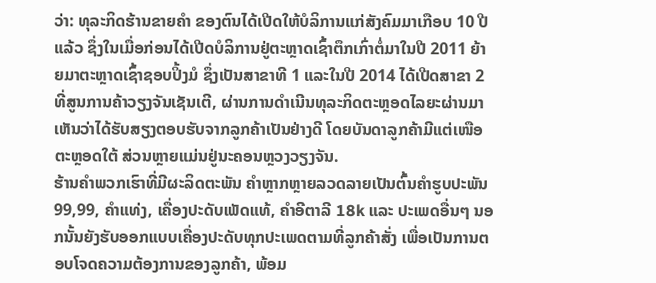ວ່າ: ທຸລະກິດຮ້ານຂາຍຄຳ ຂອງຕົນໄດ້ເປີດໃຫ້ບໍລິການແກ່ສັງຄົມມາເກືອບ 10 ປີແລ້ວ ຊຶ່ງໃນເມື່ອກ່ອນໄດ້ເປີດບໍລິການຢູ່ຕະຫຼາດເຊົ້າຕຶກເກົ່າຕໍ່ມາໃນປີ 2011 ຍ້າຍມາຕະຫຼາດເຊົ້າຊອບປິ້ງມໍ ຊຶ່ງເປັນສາຂາທີ 1 ແລະໃນປີ 2014 ໄດ້ເປີດສາຂາ 2 ທີ່ສູນການຄ້າວຽງຈັນເຊັນເຕີ, ຜ່ານການດຳເນີນທຸລະກິດຕະຫຼອດໄລຍະຜ່ານມາ ເຫັນວ່າໄດ້ຮັບສຽງຕອບຮັບຈາກລູກຄ້າເປັນຢ່າງດີ ໂດຍບັນດາລູກຄ້າມີແຕ່ເໜືອຕະຫຼອດໃຕ້ ສ່ວນຫຼາຍແມ່ນຢູ່ນະຄອນຫຼວງວຽງຈັນ.
ຮ້ານຄຳພວກເຮົາທີ່ມີຜະລິດຕະພັນ ຄຳຫຼາກຫຼາຍລວດລາຍເປັນຕົ້ນຄຳຮູບປະພັນ 99,99, ຄຳແທ່ງ, ເຄື່ອງປະດັບເພັດແທ້, ຄຳອີຕາລີ 18k ແລະ ປະເພດອື່ນໆ ນອກນັ້ນຍັງຮັບອອກແບບເຄື່ອງປະດັບທຸກປະເພດຕາມທີ່ລູກຄ້າສັ່ງ ເພື່ອເປັນການຕອບໂຈດຄວາມຕ້ອງການຂອງລູກຄ້າ, ພ້ອມ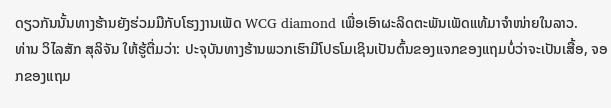ດຽວກັນນັ້ນທາງຮ້ານຍັງຮ່ວມມືກັບໂຮງງານເພັດ WCG diamond ເພື່ອເອົາຜະລິດຕະພັນເພັດແທ້ມາຈຳໜ່າຍໃນລາວ.
ທ່ານ ວິໄລສັກ ສຸລິຈັນ ໃຫ້ຮູ້ຕື່ມວ່າ: ປະຈຸບັນທາງຮ້ານພວກເຮົາມີໂປຣໂມເຊິນເປັນຕົ້ນຂອງແຈກຂອງແຖມບໍ່ວ່າຈະເປັນເສື້ອ, ຈອກຂອງແຖມ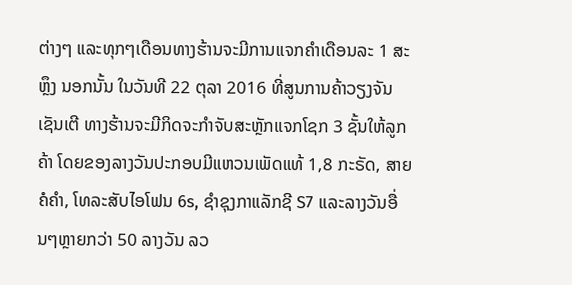ຕ່າງໆ ແລະທຸກໆເດືອນທາງຮ້ານຈະມີການແຈກຄຳເດືອນລະ 1 ສະຫຼຶງ ນອກນັ້ນ ໃນວັນທີ 22 ຕຸລາ 2016 ທີ່ສູນການຄ້າວຽງຈັນເຊັນເຕີ ທາງຮ້ານຈະມີກິດຈະກຳຈັບສະຫຼັກແຈກໂຊກ 3 ຊັ້ນໃຫ້ລູກຄ້າ ໂດຍຂອງລາງວັນປະກອບມີແຫວນເພັດແທ້ 1,8 ກະຣັດ, ສາຍຄໍຄຳ, ໂທລະສັບໄອໂຟນ 6s, ຊຳຊຸງກາແລັກຊີ S7 ແລະລາງວັນອື່ນໆຫຼາຍກວ່າ 50 ລາງວັນ ລວ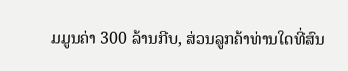ມມູນຄ່າ 300 ລ້ານກີບ, ສ່ວນລູກຄ້າທ່ານໃດທີ່ສົນ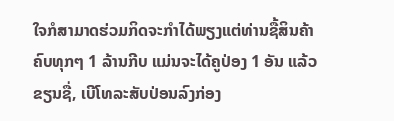ໃຈກໍສາມາດຮ່ວມກິດຈະກຳໄດ້ພຽງແຕ່ທ່ານຊື້ສິນຄ້າຄົບທຸກໆ 1 ລ້ານກີບ ແມ່ນຈະໄດ້ຄູປ່ອງ 1 ອັນ ແລ້ວຂຽນຊື່, ເບີໂທລະສັບປ່ອນລົງກ່ອງ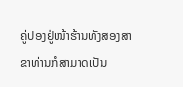ຄູ່ປອງຢູ່ໜ້າຮ້ານທັງສອງສາຂາທ່ານກໍສາມາດເປັນ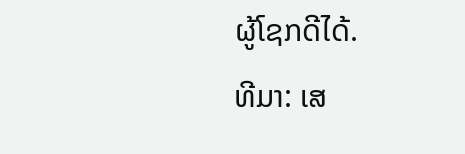ຜູ້ໂຊກດີໄດ້.
ທີມາ: ເສ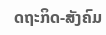ດຖະກິດ-ສັງຄົມ